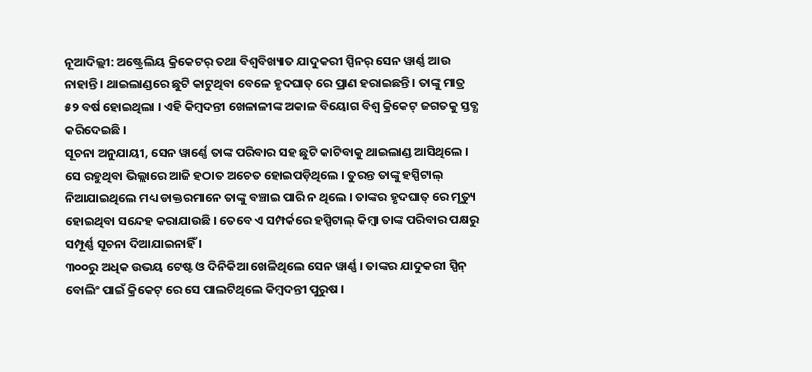ନୂଆଦିଲ୍ଲୀ: ଅଷ୍ଟ୍ରେଲିୟ କ୍ରିକେଟର୍ ତଥା ବିଶ୍ୱବିଖ୍ୟାତ ଯାଦୁକରୀ ସ୍ପିନର୍ ସେନ ୱାର୍ଣ୍ଣ ଆଉ ନାହାନ୍ତି । ଥାଇଲାଣ୍ଡରେ ଛୁଟି କାଟୁଥିବା ବେଳେ ହୃଦଘାତ୍ ରେ ପ୍ରାଣ ହରାଇଛନ୍ତି । ତାଙ୍କୁ ମାତ୍ର ୫୨ ବର୍ଷ ହୋଇଥିଲା । ଏହି କିମ୍ବଦନ୍ତୀ ଖେଳାଳୀଙ୍କ ଅକାଳ ବିୟୋଗ ବିଶ୍ୱ କ୍ରିକେଟ୍ ଜଗତକୁ ସ୍ତବ୍ଧ କରିଦେଇଛି ।
ସୂଚନା ଅନୁଯାୟୀ, ସେନ ୱାର୍ଣ୍ଣେ ତାଙ୍କ ପରିବାର ସହ ଛୁଟି କାଟିବାକୁ ଥାଇଲାଣ୍ଡ ଆସିଥିଲେ । ସେ ରହୁଥିବା ଭିଲ୍ଲାରେ ଆଜି ହଠାତ ଅଚେତ ହୋଇପଡ଼ିଥିଲେ । ତୁରନ୍ତ ତାଙ୍କୁ ହସ୍ପିଟାଲ୍ ନିଆଯାଇଥିଲେ ମଧ୍ୟ ଡାକ୍ତରମାନେ ତାଙ୍କୁ ବଞ୍ଚାଇ ପାରି ନ ଥିଲେ । ତାଙ୍କର ହୃଦଘାତ୍ ରେ ମୃତ୍ୟୁ ହୋଇଥିବା ସନ୍ଦେହ କରାଯାଉଛି । ତେବେ ଏ ସମ୍ପର୍କରେ ହସ୍ପିଟାଲ୍ କିମ୍ବା ତାଙ୍କ ପରିବାର ପକ୍ଷରୁ ସମ୍ପୂର୍ଣ୍ଣ ସୂଚନା ଦିଆଯାଇନାହିଁ ।
୩୦୦ରୁ ଅଧିକ ଉଭୟ ଟେଷ୍ଟ ଓ ଦିନିକିଆ ଖେଳିଥିଲେ ସେନ ୱାର୍ଣ୍ଣ । ତାଙ୍କର ଯାଦୁକରୀ ସ୍ପିନ୍ ବୋଲିଂ ପାଇଁ କ୍ରିକେଟ୍ ରେ ସେ ପାଲଟିଥିଲେ କିମ୍ବଦନ୍ତୀ ପୁରୁଷ ।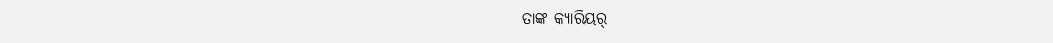ତାଙ୍କ କ୍ୟାରିୟର୍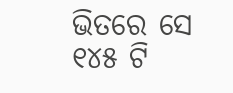ଭିତରେ ସେ ୧୪୫ ଟି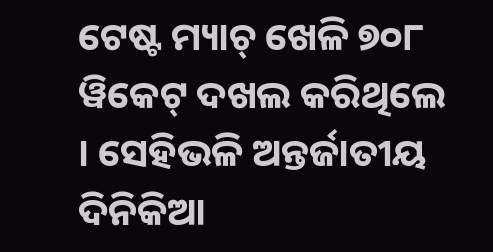ଟେଷ୍ଟ ମ୍ୟାଚ୍ ଖେଳି ୭୦୮ ୱିକେଟ୍ ଦଖଲ କରିଥିଲେ । ସେହିଭଳି ଅନ୍ତର୍ଜାତୀୟ ଦିନିକିଆ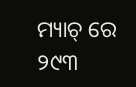ମ୍ୟାଚ୍ ରେ ୨୯୩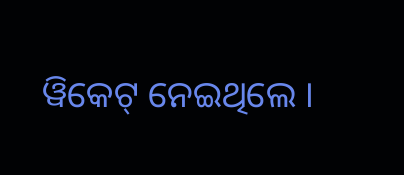ୱିକେଟ୍ ନେଇଥିଲେ ।